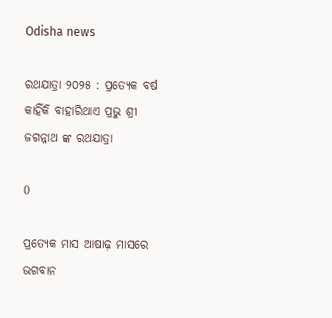Odisha news

ରଥଯାତ୍ରା ୨୦୨୫ : ପ୍ରତ୍ୟେକ ବର୍ଷ କାହିଁକି ବାହାରିଥାଏ ପ୍ରଭୁ ଶ୍ରୀ ଜଗନ୍ନାଥ ଙ୍କ ରଥଯାତ୍ରା

0

ପ୍ରତ୍ୟେକ ମାସ ଆଷାଢ଼ ମାସରେ ଭଗବାନ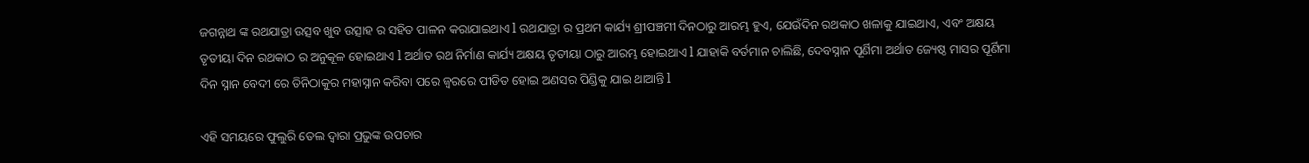ଜଗନ୍ନାଥ ଙ୍କ ରଥଯାତ୍ରା ଉତ୍ସବ ଖୁବ ଉତ୍ସାହ ର ସହିତ ପାଳନ କରାଯାଇଥାଏ l ରଥଯାତ୍ରା ର ପ୍ରଥମ କାର୍ଯ୍ୟ ଶ୍ରୀପଞ୍ଚମୀ ଦିନଠାରୁ ଆରମ୍ଭ ହୁଏ, ଯେଉଁଦିନ ରଥକାଠ ଖଳାକୁ ଯାଇଥାଏ, ଏବଂ ଅକ୍ଷୟ ତୃତୀୟା ଦିନ ରଥକାଠ ର ଅନୁକୂଳ ହୋଇଥାଏ l ଅର୍ଥାତ ରଥ ନିର୍ମାଣ କାର୍ଯ୍ୟ ଅକ୍ଷୟ ତୃତୀୟା ଠାରୁ ଆରମ୍ଭ ହୋଇଥାଏ l ଯାହାକି ବର୍ତମାନ ଚାଲିଛି, ଦେବସ୍ନାନ ପୂର୍ଣିମା ଅର୍ଥାତ ଜ୍ୟେଷ୍ଠ ମାସର ପୂର୍ଣିମା ଦିନ ସ୍ନାନ ବେଦୀ ରେ ତିନିଠାକୁର ମହାସ୍ନାନ କରିବା ପରେ ଜ୍ବରରେ ପୀଡିତ ହୋଇ ଅଣସର ପିଣ୍ଡିକୁ ଯାଇ ଥାଆନ୍ତି l

ଏହି ସମୟରେ ଫୁଲୁରି ତେଲ ଦ୍ୱାରା ପ୍ରଭୁଙ୍କ ଉପଚାର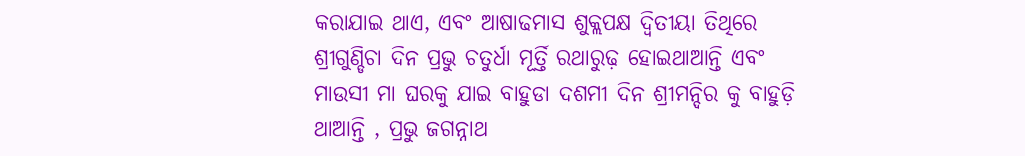କରାଯାଇ ଥାଏ, ଏବଂ ଆଷାଢମାସ ଶୁକ୍ଲପକ୍ଷ ଦ୍ଵିତୀୟା ତିଥିରେ ଶ୍ରୀଗୁଣ୍ଡିଚା ଦିନ ପ୍ରଭୁ ଚତୁର୍ଧା ମୂର୍ତ୍ତି ରଥାରୁଢ଼ ହୋଇଥାଆନ୍ତି ଏବଂ ମାଉସୀ ମା ଘରକୁ ଯାଇ ବାହୁଡା ଦଶମୀ ଦିନ ଶ୍ରୀମନ୍ଦିର କୁ ବାହୁଡ଼ି ଥାଆନ୍ତି , ପ୍ରଭୁ ଜଗନ୍ନାଥ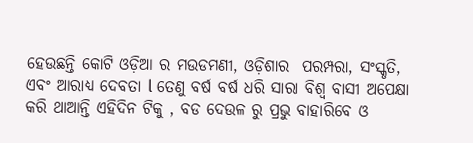ହେଉଛନ୍ତି କୋଟି ଓଡ଼ିଆ ର ମଉଡମଣୀ, ଓଡ଼ିଶାର  ପରମ୍ପରା, ସଂସ୍କୃତି, ଏବଂ ଆରାଧ୍ୟ ଦେବତା l ତେଣୁ ବର୍ଷ ବର୍ଷ ଧରି ସାରା ବିଶ୍ୱ ବାସୀ ଅପେକ୍ଷା କରି ଥାଆନ୍ତି ଏହିଦିନ ଟିକୁ , ବଡ ଦେଉଳ ରୁ ପ୍ରଭୁ ବାହାରିବେ ଓ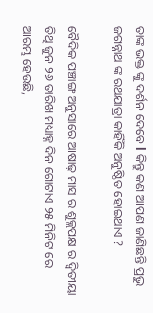ତାଙ୍କ ଭକ୍ତ ଙ୍କୁ ଦର୍ଶନ ଦେବେ l କିନ୍ତୁ କଣ ଆପଣ ଜାଣିଛନ୍ତି ପ୍ରଭୁ ଜଗନ୍ନାଥ ଙ୍କ ରଥଯାତ୍ରା କାହିଁକି ଅନୁଷ୍ଠିତ ହୋଇଥାଏ ?

ବୈଦିକ ପଞ୍ଚାଙ୍ଗ ଅନୁସାରେ ଆଷାଢ଼ ମାସ ର ଶୁକ୍ଲପକ୍ଷ ର ଦ୍ଵିତୀୟା ତିଥି ଜୁନ ୨୬ ତାରିଖ ମଧ୍ୟାହ୍ନ ଦିନ ଗୋଟାଏ ୨୫ ମିନିଟ ରେ ଆରମ୍ଭ ହେଉଛି,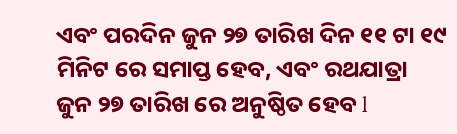ଏବଂ ପରଦିନ ଜୁନ ୨୭ ତାରିଖ ଦିନ ୧୧ ଟା ୧୯ ମିନିଟ ରେ ସମାପ୍ତ ହେବ, ଏବଂ ରଥଯାତ୍ରା ଜୁନ ୨୭ ତାରିଖ ରେ ଅନୁଷ୍ଠିତ ହେବ l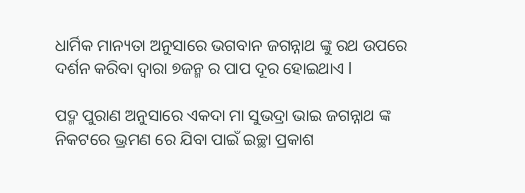ଧାର୍ମିକ ମାନ୍ୟତା ଅନୁସାରେ ଭଗବାନ ଜଗନ୍ନାଥ ଙ୍କୁ ରଥ ଉପରେ ଦର୍ଶନ କରିବା ଦ୍ୱାରା ୭ଜନ୍ମ ର ପାପ ଦୂର ହୋଇଥାଏ l

ପଦ୍ମ ପୁରାଣ ଅନୁସାରେ ଏକଦା ମା ସୁଭଦ୍ରା ଭାଇ ଜଗନ୍ନାଥ ଙ୍କ ନିକଟରେ ଭ୍ରମଣ ରେ ଯିବା ପାଇଁ ଇଚ୍ଛା ପ୍ରକାଶ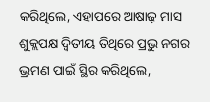କରିଥିଲେ, ଏହାପରେ ଆଷାଢ଼ ମାସ ଶୁକ୍ଲପକ୍ଷ ଦ୍ଵିତୀୟ ତିଥିରେ ପ୍ରଭୁ ନଗର ଭ୍ରମଣ ପାଇଁ ସ୍ଥିର କରିଥିଲେ,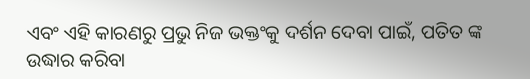ଏବଂ ଏହି କାରଣରୁ ପ୍ରଭୁ ନିଜ ଭକ୍ତଂକୁ ଦର୍ଶନ ଦେବା ପାଇଁ, ପତିତ ଙ୍କ ଉଦ୍ଧାର କରିବା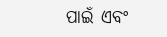ପାଇଁ ଏବଂ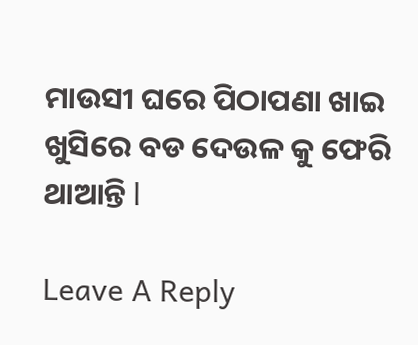ମାଉସୀ ଘରେ ପିଠାପଣା ଖାଇ ଖୁସିରେ ବଡ ଦେଉଳ କୁ ଫେରି ଥାଆନ୍ତି l

Leave A Reply